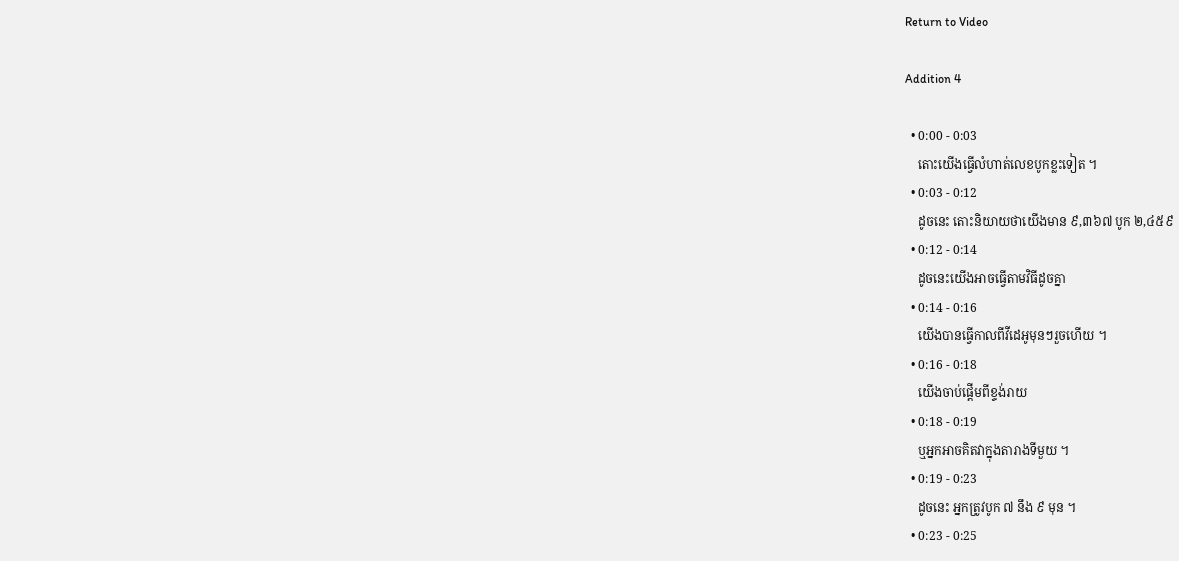Return to Video

Addition 4

  • 0:00 - 0:03
    តោះយើងធ្វើលំហាត់លេខបូកខ្លះទៀត ។
  • 0:03 - 0:12
    ដូចនេះ តោះនិយាយថាយើងមាន ៩,៣៦៧ បូក ២,៤៥៩
  • 0:12 - 0:14
    ដូចនេះយើងអាចធ្វើតាមវិធីដូចគ្នា
  • 0:14 - 0:16
    យើងបានធ្វើកាលពីវីដេអូមុនៗរួចហើយ ។
  • 0:16 - 0:18
    យើងចាប់ផ្តើមពីខ្ទង់រាយ
  • 0:18 - 0:19
    ឬអ្នកអាចគិតវាក្នុងតារាងទីមួយ ។
  • 0:19 - 0:23
    ដូចនេះ អ្នកត្រូវបូក ៧ នឹង ៩ មុន ។
  • 0:23 - 0:25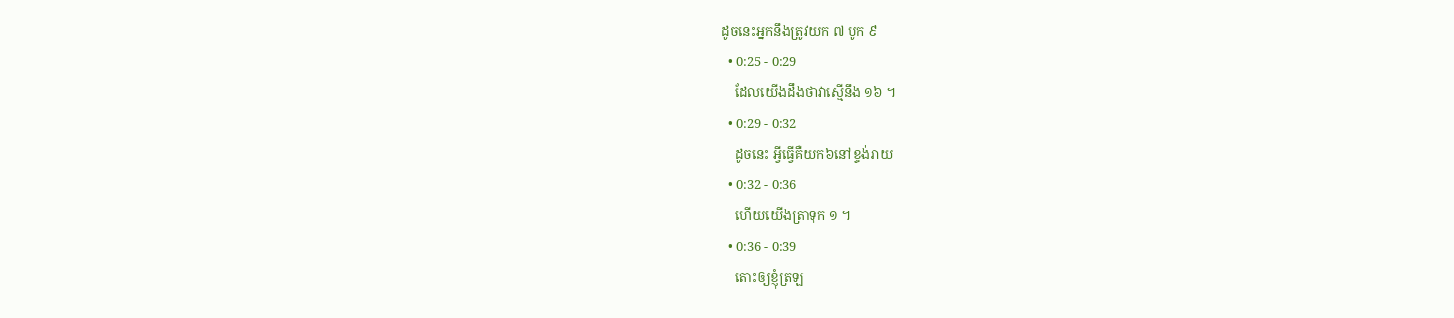ដូចនេះអ្នកនឹងត្រូវយក ៧ បូក ៩
  • 0:25 - 0:29
    ដែលយើងដឹងថាវាស្មើនឹង ១៦ ។
  • 0:29 - 0:32
    ដូចនេះ អ្វីធ្វើគឺយក៦នៅខ្ទង់រាយ
  • 0:32 - 0:36
    ហើយយើងត្រាទុក ១ ។
  • 0:36 - 0:39
    តោះឲ្យខ្ញុំត្រឡ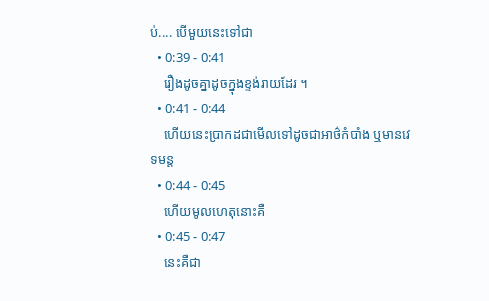ប់.... បើមួយនេះទៅជា
  • 0:39 - 0:41
    រឿងដូចគ្នាដូចក្នុងខ្ទង់រាយដែរ ។
  • 0:41 - 0:44
    ហើយនេះប្រាកដជាមើលទៅដូចជាអាថ៌កំបាំង ឬមានវេទមន្ត
  • 0:44 - 0:45
    ហើយមូលហេតុនោះគឺ
  • 0:45 - 0:47
    នេះគឺជា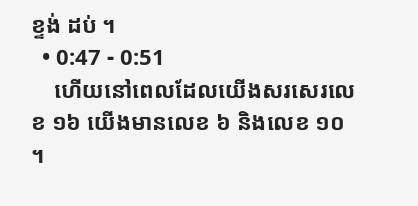ខ្ទង់ ដប់ ។
  • 0:47 - 0:51
    ហើយនៅពេលដែលយើងសរសេរលេខ ១៦ យើងមានលេខ ៦ និងលេខ ១០ ។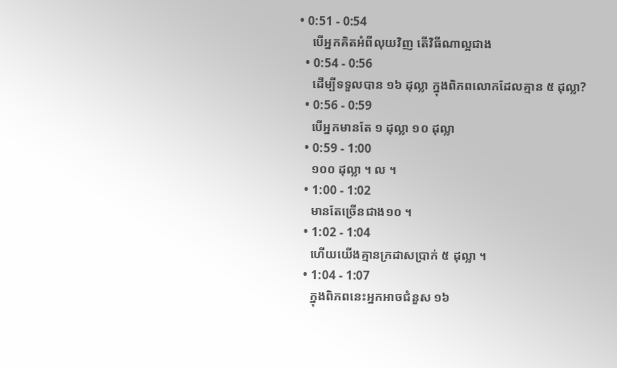• 0:51 - 0:54
    បើអ្នកគិតអំពីលុយវិញ តើវិធីណាល្អជាង
  • 0:54 - 0:56
    ដើម្បីទទួលបាន ១៦ ដុល្លា ក្នុងពិភពលោកដែលគ្មាន ៥ ដុល្លា?
  • 0:56 - 0:59
    បើអ្នកមានតែ ១ ដុល្លា ១០ ដុល្លា
  • 0:59 - 1:00
    ១០០ ដុល្លា ។ ល ។
  • 1:00 - 1:02
    មានតែច្រើនជាង១០ ។
  • 1:02 - 1:04
    ហើយយើងគ្មានក្រដាសប្រាក់ ៥ ដុល្លា ។
  • 1:04 - 1:07
    ក្នុងពិភពនេះអ្នកអាចជំនួស ១៦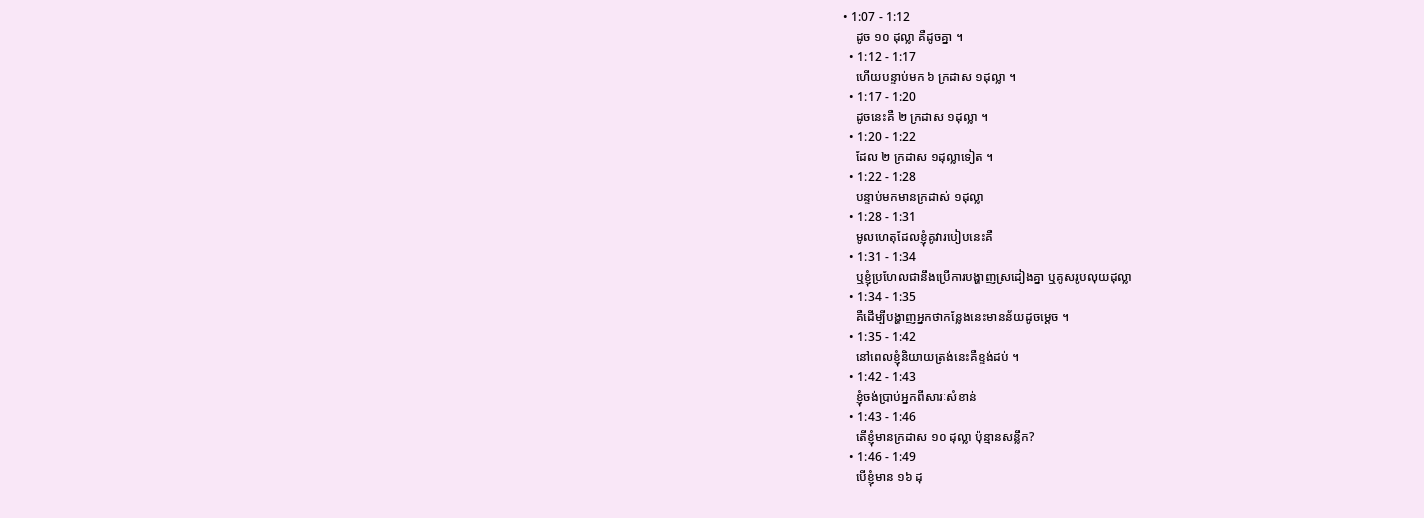• 1:07 - 1:12
    ដូច ១០ ដុល្លា គឺដូចគ្នា ។
  • 1:12 - 1:17
    ហើយបន្ទាប់មក ៦ ក្រដាស ១ដុល្លា ។
  • 1:17 - 1:20
    ដូចនេះគឺ ២ ក្រដាស ១ដុល្លា ។
  • 1:20 - 1:22
    ដែល ២ ក្រដាស ១ដុល្លាទៀត ។
  • 1:22 - 1:28
    បន្ទាប់មកមានក្រដាស់ ១ដុល្លា
  • 1:28 - 1:31
    មូលហេតុដែលខ្ញុំគូវារបៀបនេះគឺ
  • 1:31 - 1:34
    ឬខ្ញុំប្រហែលជានឹងប្រើការបង្ហាញស្រដៀងគ្នា ឬគូសរូបលុយដុល្លា
  • 1:34 - 1:35
    គឺដើម្បីបង្ហាញអ្នកថាកន្លែងនេះមានន័យដូចម្តេច ។
  • 1:35 - 1:42
    នៅពេលខ្ញុំនិយាយត្រង់នេះគឺខ្ទង់ដប់ ។
  • 1:42 - 1:43
    ខ្ញុំចង់ប្រាប់អ្នកពីសារៈសំខាន់
  • 1:43 - 1:46
    តើខ្ញុំមានក្រដាស ១០ ដុល្លា ប៉ុន្មានសន្លឹក?
  • 1:46 - 1:49
    បើខ្ញុំមាន ១៦ ដុ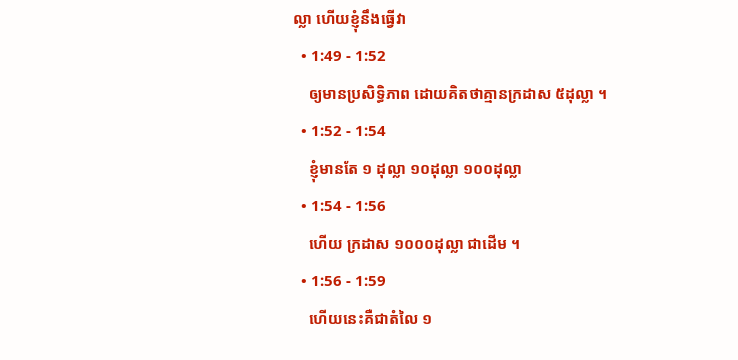ល្លា ហើយខ្ញុំនឹងធ្វើវា
  • 1:49 - 1:52
    ឲ្យមានប្រសិទ្ធិភាព ដោយគិតថាគ្មានក្រដាស ៥ដុល្លា ។
  • 1:52 - 1:54
    ខ្ញុំមានតែ ១ ដុល្លា ១០ដុល្លា ១០០ដុល្លា
  • 1:54 - 1:56
    ហើយ ក្រដាស ១០០០ដុល្លា ជាដើម ។
  • 1:56 - 1:59
    ហើយនេះគឺជាតំលៃ ១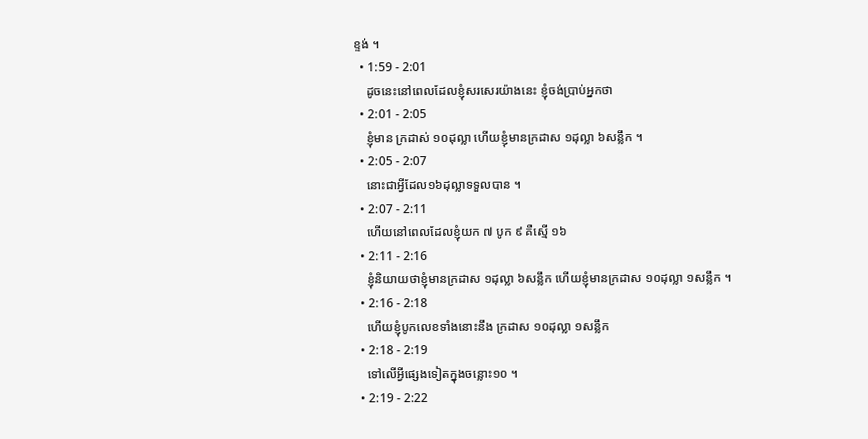ខ្ទង់ ។
  • 1:59 - 2:01
    ដូចនេះនៅពេលដែលខ្ញុំសរសេរយ៉ាងនេះ ខ្ញុំចង់ប្រាប់អ្នកថា
  • 2:01 - 2:05
    ខ្ញុំមាន ក្រដាស់ ១០ដុល្លា ហើយខ្ញុំមានក្រដាស ១ដុល្លា ៦សន្លឹក ។
  • 2:05 - 2:07
    នោះជាអ្វីដែល១៦ដុល្លាទទួលបាន ។
  • 2:07 - 2:11
    ហើយនៅពេលដែលខ្ញុំយក ៧ បូក ៩ គឺស្មើ ១៦
  • 2:11 - 2:16
    ខ្ញុំនិយាយថាខ្ញុំមានក្រដាស ១ដុល្លា ៦សន្លឹក ហើយខ្ញុំមានក្រដាស ១០ដុល្លា ១សន្លឹក ។
  • 2:16 - 2:18
    ហើយខ្ញុំបូកលេខទាំងនោះនឹង ក្រដាស ១០ដុល្លា ១សន្លឹក
  • 2:18 - 2:19
    ទៅលើអ្វីផ្សេងទៀតក្នុងចន្លោះ១០ ។
  • 2:19 - 2:22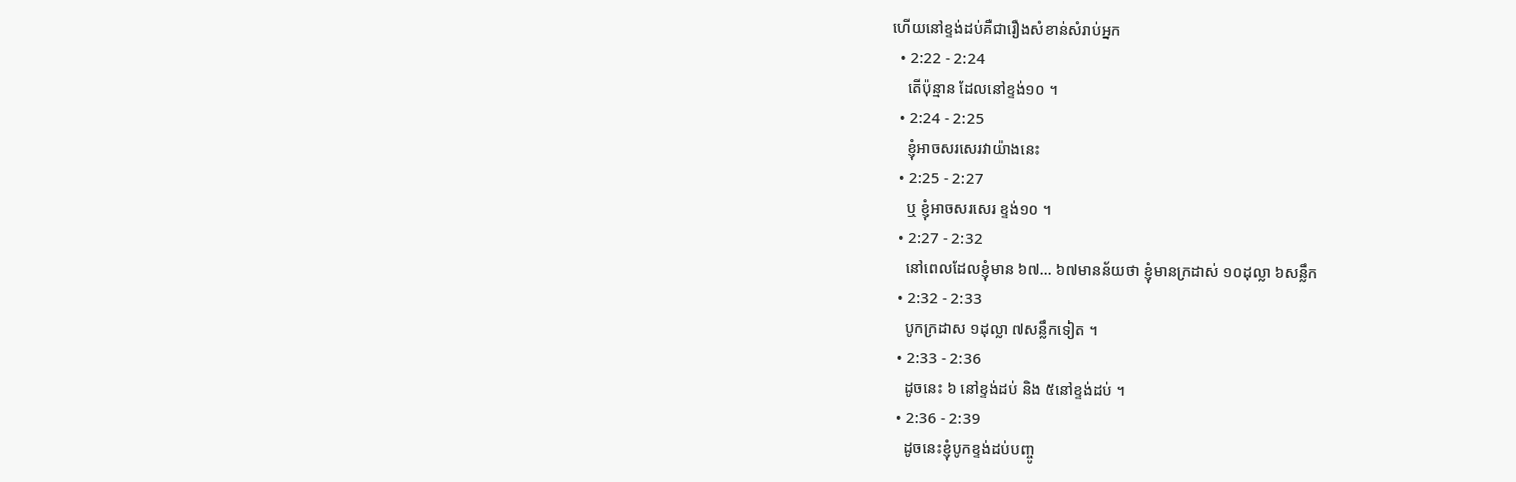ហើយនៅខ្ទង់ដប់គឺជារឿងសំខាន់សំរាប់អ្នក
  • 2:22 - 2:24
    តើប៉ុន្មាន ដែលនៅខ្ទង់១០ ។
  • 2:24 - 2:25
    ខ្ញុំអាចសរសេរវាយ៉ាងនេះ
  • 2:25 - 2:27
    ឬ ខ្ញុំអាចសរសេរ ខ្ទង់១០ ។
  • 2:27 - 2:32
    នៅពេលដែលខ្ញុំមាន ៦៧... ៦៧មានន័យថា ខ្ញុំមានក្រដាស់ ១០ដុល្លា ៦សន្លឹក
  • 2:32 - 2:33
    បូកក្រដាស ១ដុល្លា ៧សន្លឹកទៀត ។
  • 2:33 - 2:36
    ដូចនេះ ៦ នៅខ្ទង់ដប់ និង ៥នៅខ្ទង់ដប់ ។
  • 2:36 - 2:39
    ដូចនេះខ្ញុំបូកខ្ទង់ដប់បញ្ចូ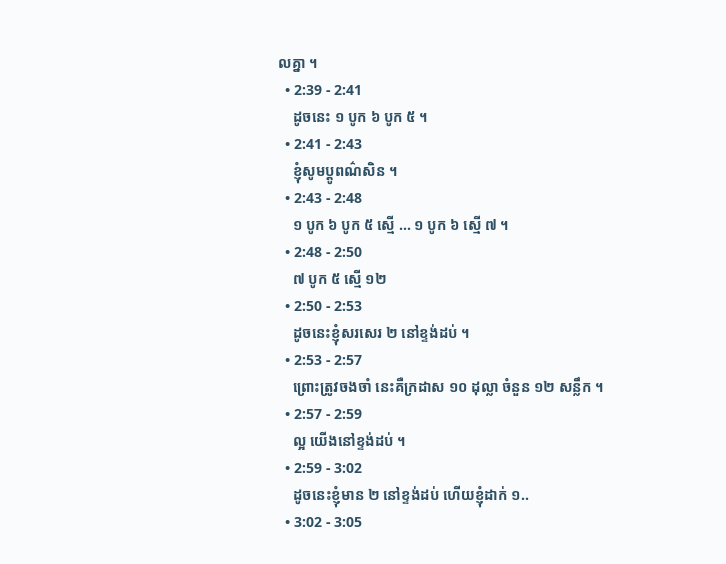លគ្នា ។
  • 2:39 - 2:41
    ដូចនេះ ១ បូក ៦ បូក ៥ ។
  • 2:41 - 2:43
    ខ្ញុំសូមប្តូពណ៌សិន ។
  • 2:43 - 2:48
    ១ បូក ៦ បូក ៥ ស្មើ ... ១ បូក ៦ ស្មើ ៧ ។
  • 2:48 - 2:50
    ៧ បូក ៥ ស្មើ ១២
  • 2:50 - 2:53
    ដូចនេះខ្ញុំសរសេរ ២ នៅខ្ទង់ដប់ ។
  • 2:53 - 2:57
    ព្រោះត្រូវចងចាំ នេះគឺក្រដាស ១០ ដុល្លា ចំនួន ១២ សន្លឹក ។
  • 2:57 - 2:59
    ល្អ យើងនៅខ្ទង់ដប់ ។
  • 2:59 - 3:02
    ដូចនេះខ្ញុំមាន ២ នៅខ្ទង់ដប់ ហើយខ្ញុំដាក់ ១..
  • 3:02 - 3:05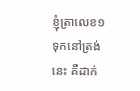ខ្ញុំត្រាលេខ១ទុកនៅត្រង់នេះ គឺដាក់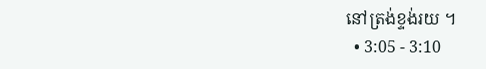នៅត្រង់ខ្ទង់រយ ។
  • 3:05 - 3:10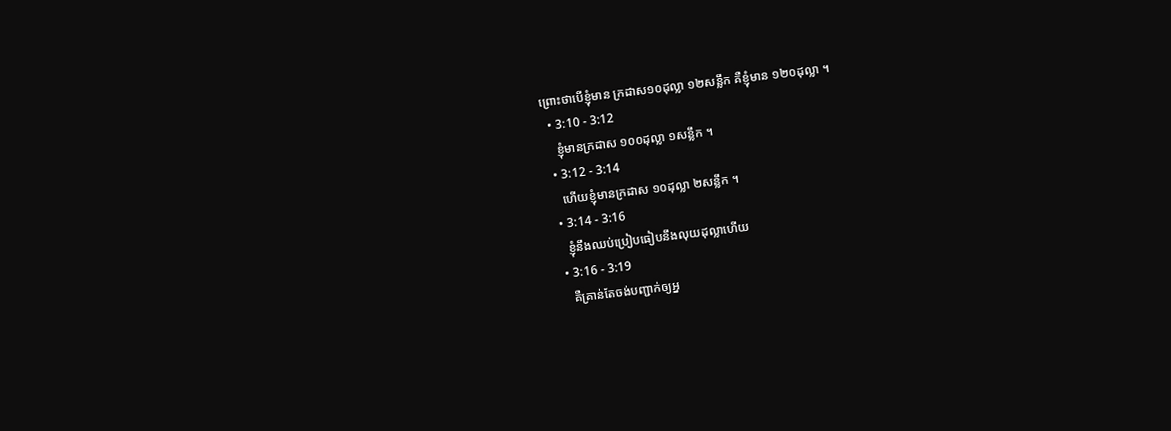ព្រោះថាបើខ្ញុំមាន ក្រដាស១០ដុល្លា ១២សន្លឹក គឺខ្ញុំមាន ១២០ដុល្លា ។
  • 3:10 - 3:12
    ខ្ញុំមានក្រដាស ១០០ដុល្លា ១សន្លឹក ។
  • 3:12 - 3:14
    ហើយខ្ញុំមានក្រដាស ១០ដុល្លា ២សន្លឹក ។
  • 3:14 - 3:16
    ខ្ញុំនឹងឈប់ប្រៀបធៀបនឹងលុយដុល្លាហើយ
  • 3:16 - 3:19
    គឺគ្រាន់តែចង់បញ្ជាក់ឲ្យអ្ន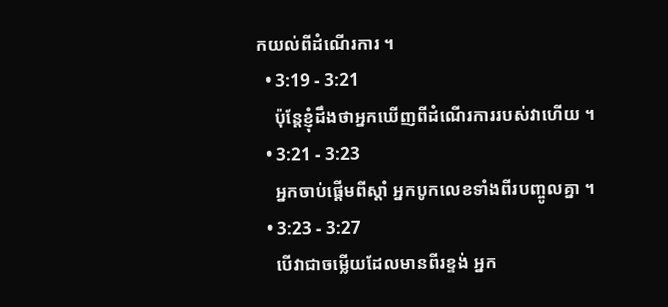កយល់ពីដំណើរការ ។
  • 3:19 - 3:21
    ប៉ុន្តែខ្ញុំដឹងថាអ្នកឃើញពីដំណើរការរបស់វាហើយ ។
  • 3:21 - 3:23
    អ្នកចាប់ផ្តើមពីស្តាំ អ្នកបូកលេខទាំងពីរបញ្ចូលគ្នា ។
  • 3:23 - 3:27
    បើវាជាចម្លើយដែលមានពីរខ្ទង់ អ្នក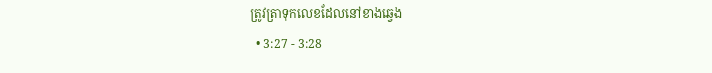ត្រូវត្រាទុកលេខដែលនៅខាងឆ្វេង
  • 3:27 - 3:28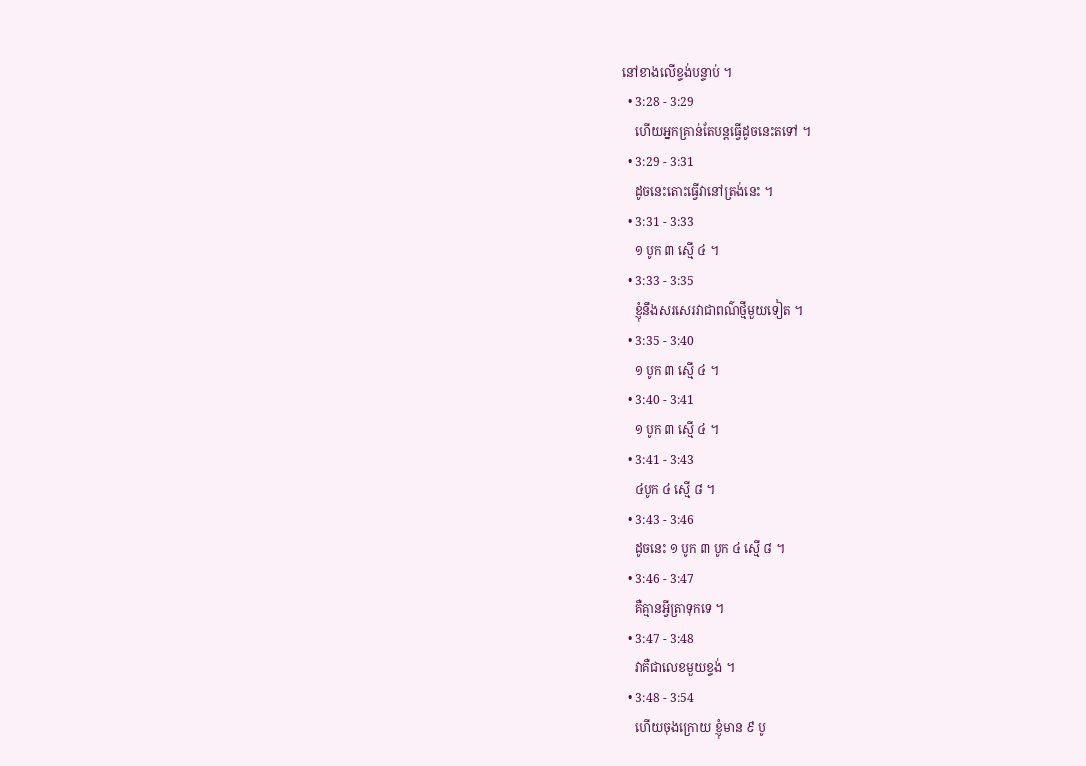នៅខាងលើខ្ទង់បន្ទាប់ ។
  • 3:28 - 3:29
    ហើយអ្នកគ្រាន់តែបន្តធ្វើដូចនេះតទៅ ។
  • 3:29 - 3:31
    ដូចនេះតោះធ្វើវានៅត្រង់នេះ ។
  • 3:31 - 3:33
    ១ បូក ៣ ស្មើ ៤ ។
  • 3:33 - 3:35
    ខ្ញុំនឹងសរសេរវាជាពណ៌ថ្មីមួយទៀត ។
  • 3:35 - 3:40
    ១ បូក ៣ ស្មើ ៤ ។
  • 3:40 - 3:41
    ១ បូក ៣ ស្មើ ៤ ។
  • 3:41 - 3:43
    ៤បូក ៤ ស្មើ ៨ ។
  • 3:43 - 3:46
    ដូចនេះ ១ បូក ៣ បូក ៤ ស្មើ ៨ ។
  • 3:46 - 3:47
    គឺគ្មានអ្វីត្រាទុកទេ ។
  • 3:47 - 3:48
    វាគឺជាលេខមួយខ្ទង់ ។
  • 3:48 - 3:54
    ហើយចុងក្រោយ ខ្ញុំមាន ៩ បូ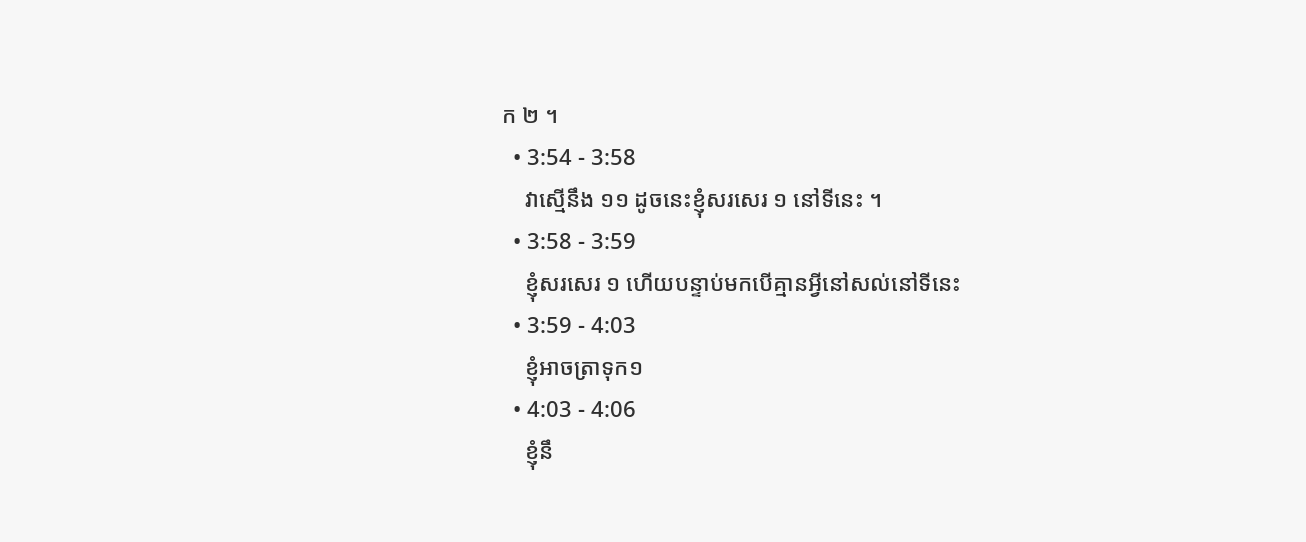ក ២ ។
  • 3:54 - 3:58
    វាស្មើនឹង ១១ ដូចនេះខ្ញុំសរសេរ ១ នៅទីនេះ ។
  • 3:58 - 3:59
    ខ្ញុំសរសេរ ១ ហើយបន្ទាប់មកបើគ្មានអ្វីនៅសល់នៅទីនេះ
  • 3:59 - 4:03
    ខ្ញុំអាចត្រាទុក១
  • 4:03 - 4:06
    ខ្ញុំនឹ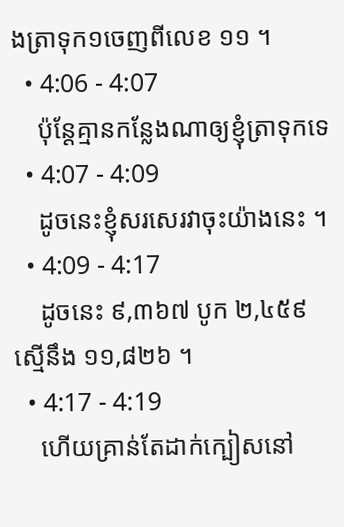ងត្រាទុក១ចេញពីលេខ ១១ ។
  • 4:06 - 4:07
    ប៉ុន្តែគ្មានកន្លែងណាឲ្យខ្ញុំត្រាទុកទេ
  • 4:07 - 4:09
    ដូចនេះខ្ញុំសរសេរវាចុះយ៉ាងនេះ ។
  • 4:09 - 4:17
    ដូចនេះ ៩,៣៦៧ បូក ២,៤៥៩ ស្មើនឹង ១១,៨២៦ ។
  • 4:17 - 4:19
    ហើយគ្រាន់តែដាក់ក្បៀសនៅ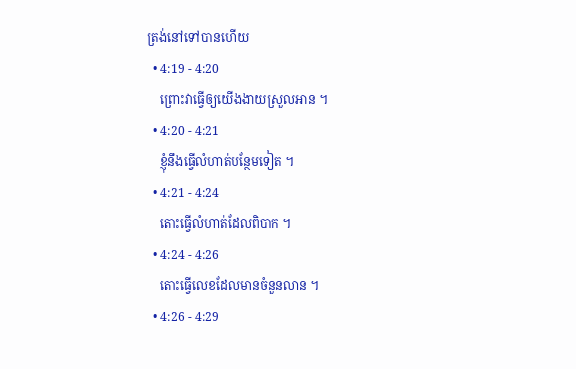ត្រង់នៅទៅបានហើយ
  • 4:19 - 4:20
    ព្រោះវាធ្វើឲ្យយើងងាយស្រួលអាន ។
  • 4:20 - 4:21
    ខ្ញុំនឹងធ្វើលំហាត់បន្ថែមទៀត ។
  • 4:21 - 4:24
    តោះធ្វើលំហាត់ដែលពិបាក ។
  • 4:24 - 4:26
    តោះធ្វើលេខដែលមានចំនួនលាន ។
  • 4:26 - 4:29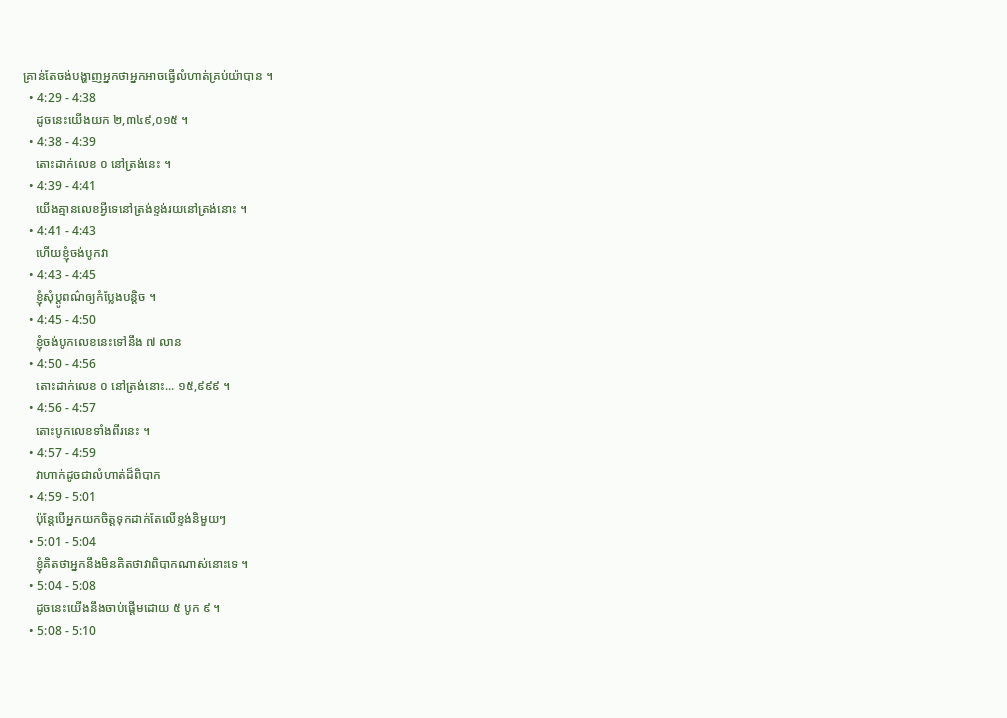គ្រាន់តែចង់បង្ហាញអ្នកថាអ្នកអាចធ្វើលំហាត់គ្រប់យ៉ាបាន ។
  • 4:29 - 4:38
    ដូចនេះយើងយក ២,៣៤៩,០១៥ ។
  • 4:38 - 4:39
    តោះដាក់លេខ ០ នៅត្រង់នេះ ។
  • 4:39 - 4:41
    យើងគ្មានលេខអ្វីទេនៅត្រង់ខ្ទង់រយនៅត្រង់នោះ ។
  • 4:41 - 4:43
    ហើយខ្ញុំចង់បូកវា
  • 4:43 - 4:45
    ខ្ញុំសុំប្តូពណ៌ឲ្យកំប្លែងបន្តិច ។
  • 4:45 - 4:50
    ខ្ញុំចង់បូកលេខនេះទៅនឹង ៧ លាន
  • 4:50 - 4:56
    តោះដាក់លេខ ០ នៅត្រង់នោះ... ១៥,៩៩៩ ។
  • 4:56 - 4:57
    តោះបូកលេខទាំងពីរនេះ ។
  • 4:57 - 4:59
    វាហាក់ដូចជាលំហាត់ដ៏ពិបាក
  • 4:59 - 5:01
    ប៉ុន្តែបើអ្នកយកចិត្តទុកដាក់តែលើខ្ទង់និមួយៗ
  • 5:01 - 5:04
    ខ្ញុំគិតថាអ្នកនឹងមិនគិតថាវាពិបាកណាស់នោះទេ ។
  • 5:04 - 5:08
    ដូចនេះយើងនឹងចាប់ផ្តើមដោយ ៥ បូក ៩ ។
  • 5:08 - 5:10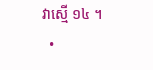វាស្មើ ១៤ ។
  •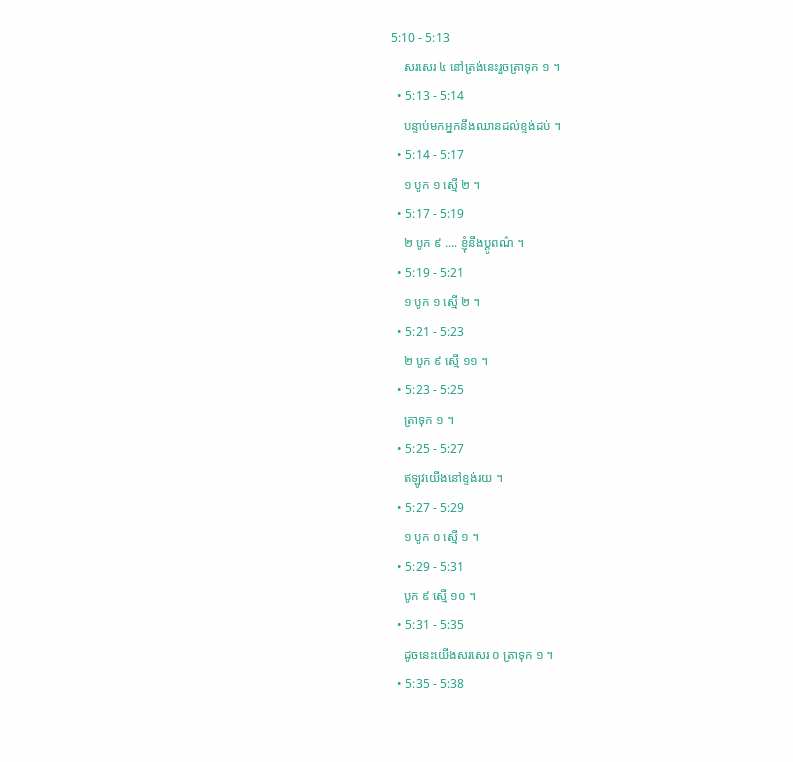5:10 - 5:13
    សរសេរ ៤ នៅត្រង់នេះរួចត្រាទុក ១ ។
  • 5:13 - 5:14
    បន្ទាប់មកអ្នកនឹងឈានដល់ខ្ទង់ដប់ ។
  • 5:14 - 5:17
    ១ បូក ១ ស្មើ ២ ។
  • 5:17 - 5:19
    ២ បូក ៩ .... ខ្ញុំនឹងប្តូពណ៌ ។
  • 5:19 - 5:21
    ១ បូក ១ ស្មើ ២ ។
  • 5:21 - 5:23
    ២ បូក ៩ ស្មើ ១១ ។
  • 5:23 - 5:25
    ត្រាទុក ១ ។
  • 5:25 - 5:27
    ឥឡូវយើងនៅខ្ទង់រយ ។
  • 5:27 - 5:29
    ១ បូក ០ ស្មើ ១ ។
  • 5:29 - 5:31
    បូក ៩ ស្មើ ១០ ។
  • 5:31 - 5:35
    ដូចនេះយើងសរសេរ ០ ត្រាទុក ១ ។
  • 5:35 - 5:38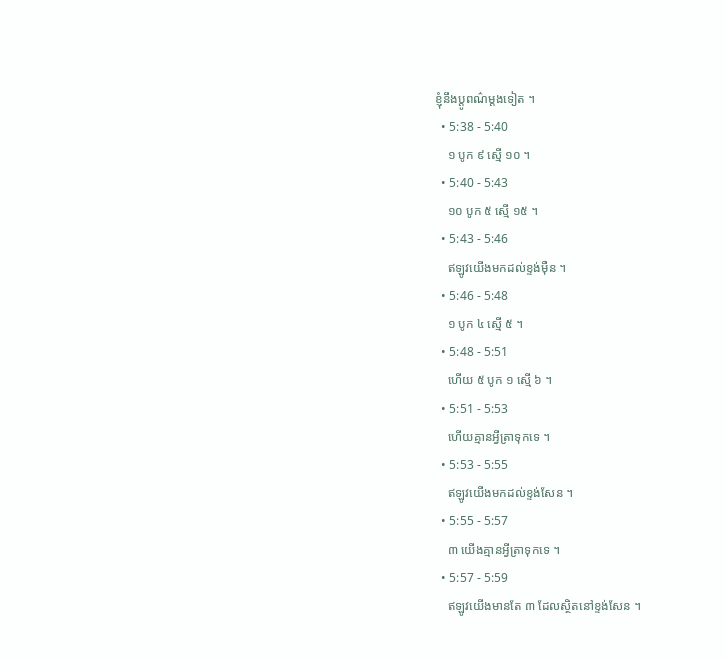ខ្ញុំនឹងប្តូពណ៌ម្តងទៀត ។
  • 5:38 - 5:40
    ១ បូក ៩ ស្មើ ១០ ។
  • 5:40 - 5:43
    ១០ បូក ៥ ស្មើ ១៥ ។
  • 5:43 - 5:46
    ឥឡូវយើងមកដល់ខ្ទង់ម៉ឺន ។
  • 5:46 - 5:48
    ១ បូក ៤ ស្មើ ៥ ។
  • 5:48 - 5:51
    ហើយ ៥ បូក ១ ស្មើ ៦ ។
  • 5:51 - 5:53
    ហើយគ្មានអ្វីត្រាទុកទេ ។
  • 5:53 - 5:55
    ឥឡូវយើងមកដល់ខ្ទង់សែន ។
  • 5:55 - 5:57
    ៣ យើងគ្មានអ្វីត្រាទុកទេ ។
  • 5:57 - 5:59
    ឥឡូវយើងមានតែ ៣ ដែលស្ថិតនៅខ្ទង់សែន ។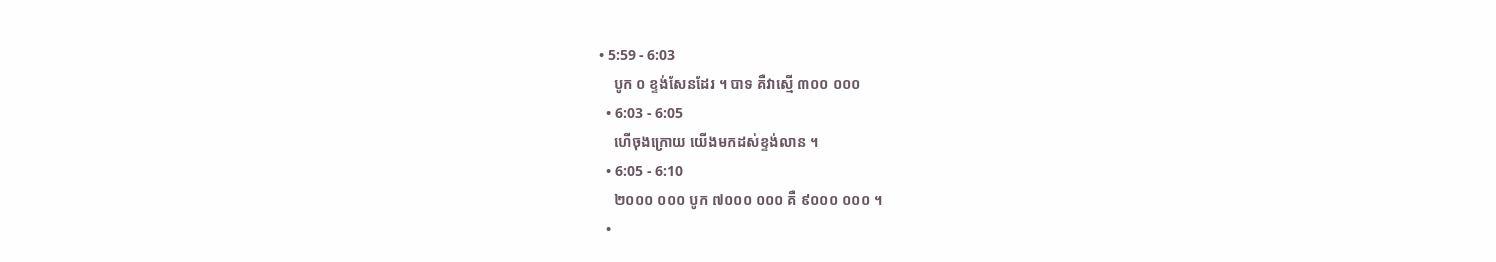• 5:59 - 6:03
    បូក ០ ខ្ទង់សែនដែរ ។ បាទ គឺវាស្មើ ៣០០ ០០០
  • 6:03 - 6:05
    ហើចុងក្រោយ យើងមកដស់ខ្ទង់លាន ។
  • 6:05 - 6:10
    ២០០០ ០០០ បូក ៧០០០ ០០០ គឺ ៩០០០ ០០០ ។
  •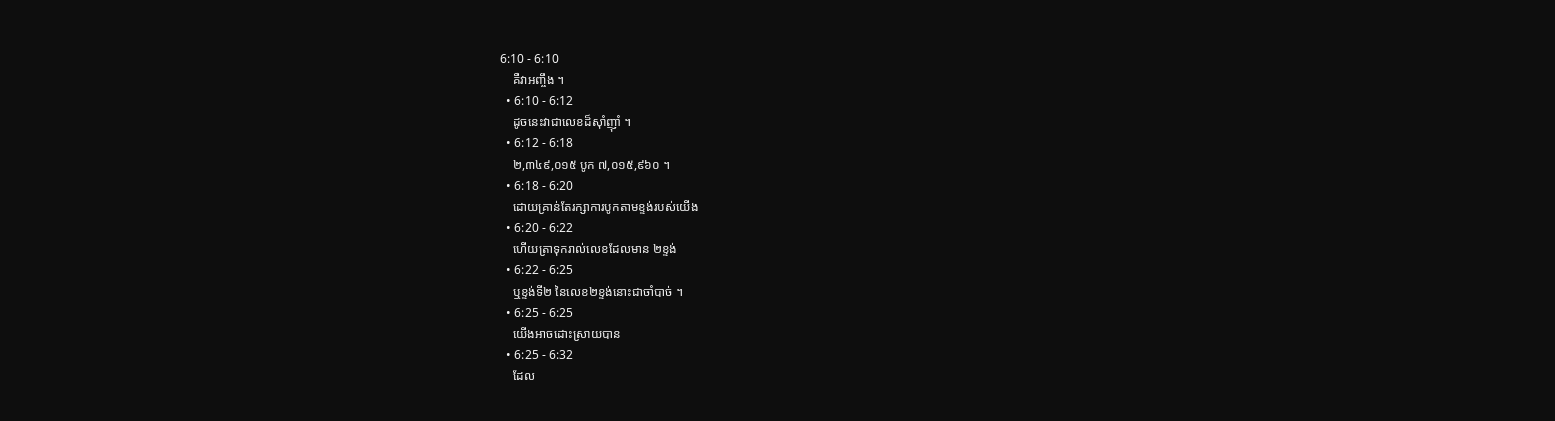6:10 - 6:10
    គឺវាអញ្ចឹង ។
  • 6:10 - 6:12
    ដូចនេះវាជាលេខដ៏ស៊ាំញ៉ាំ ។
  • 6:12 - 6:18
    ២,៣៤៩,០១៥ បូក ៧,០១៥,៩៦០ ។
  • 6:18 - 6:20
    ដោយគ្រាន់តែរក្សាការបូកតាមខ្ទង់របស់យើង
  • 6:20 - 6:22
    ហើយត្រាទុករាល់លេខដែលមាន ២ខ្ទង់
  • 6:22 - 6:25
    ឬខ្ទង់ទី២ នៃលេខ២ខ្ទង់នោះជាចាំបាច់ ។
  • 6:25 - 6:25
    យើងអាចដោះស្រាយបាន
  • 6:25 - 6:32
    ដែល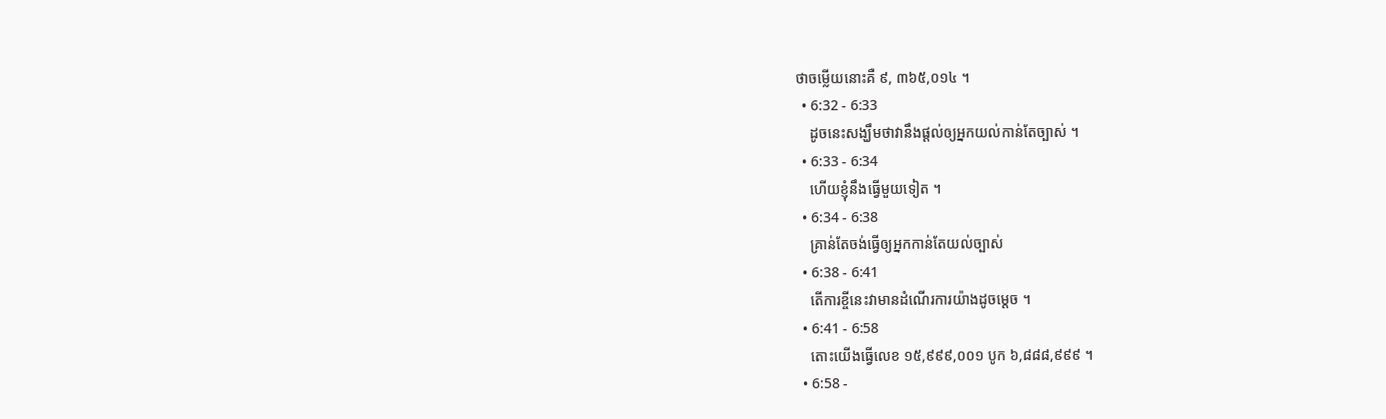ថាចម្លើយនោះគឺ ៩, ៣៦៥,០១៤ ។
  • 6:32 - 6:33
    ដូចនេះសង្ឃឹមថាវានឹងផ្តល់ឲ្យអ្នកយល់កាន់តែច្បាស់ ។
  • 6:33 - 6:34
    ហើយខ្ញុំនឹងធ្វើមួយទៀត ។
  • 6:34 - 6:38
    គ្រាន់តែចង់ធ្វើឲ្យអ្នកកាន់តែយល់ច្បាស់
  • 6:38 - 6:41
    តើការខ្ចីនេះវាមានដំណើរការយ៉ាងដូចម្តេច ។
  • 6:41 - 6:58
    តោះយើងធ្វើលេខ ១៥,៩៩៩,០០១ បូក ៦,៨៨៨,៩៩៩ ។
  • 6:58 -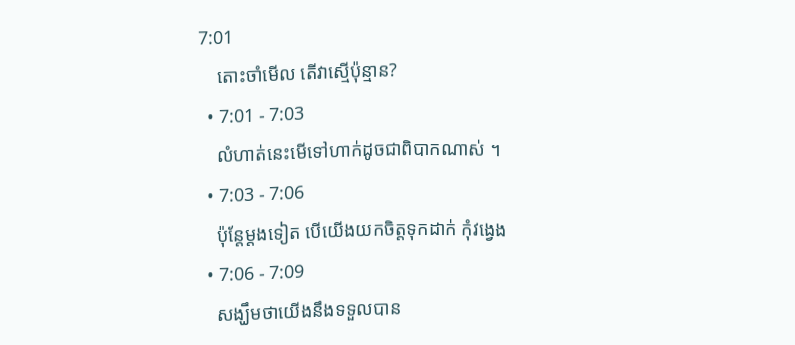7:01
    តោះចាំមើល តើវាស្មើប៉ុន្មាន?
  • 7:01 - 7:03
    លំហាត់នេះមើទៅហាក់ដូចជាពិបាកណាស់ ។
  • 7:03 - 7:06
    ប៉ុន្តែម្តងទៀត បើយើងយកចិត្តទុកដាក់ កុំវង្វេង
  • 7:06 - 7:09
    សង្ឃឹមថាយើងនឹងទទួលបាន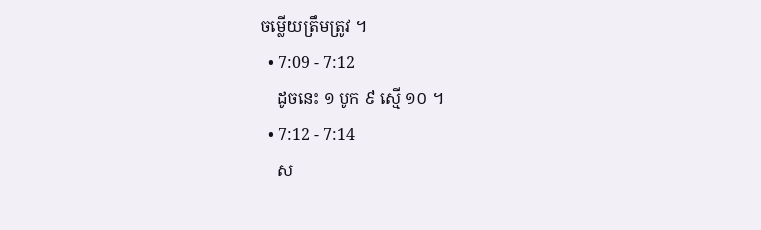ចម្លើយត្រឹមត្រូវ ។
  • 7:09 - 7:12
    ដូចនេះ ១ បូក ៩ ស្មើ ១០ ។
  • 7:12 - 7:14
    ស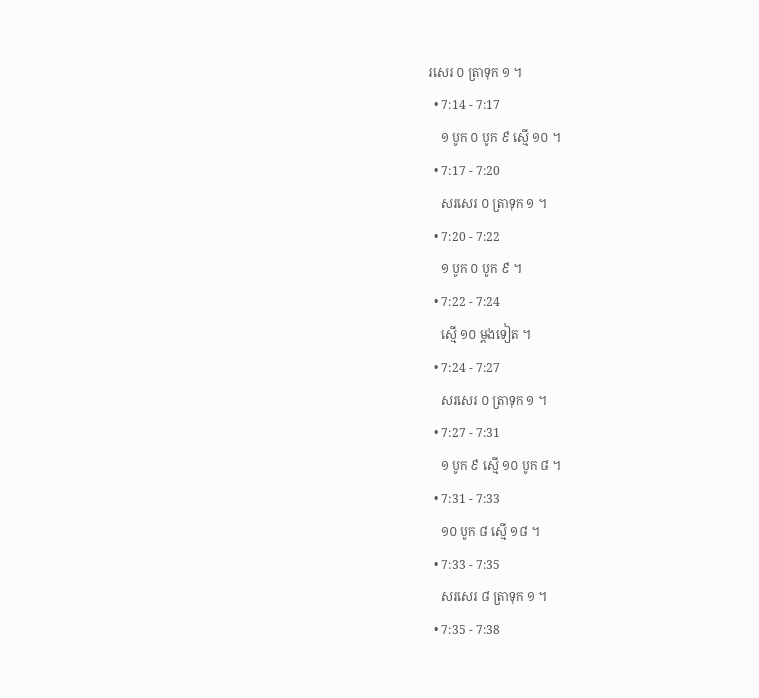រសេរ ០ ត្រាទុក ១ ។
  • 7:14 - 7:17
    ១ បូក ០ បូក ៩ ស្មើ ១០ ។
  • 7:17 - 7:20
    សរសេរ ០ ត្រាទុក ១ ។
  • 7:20 - 7:22
    ១ បូក ០ បូក ៩ ។
  • 7:22 - 7:24
    ស្មើ ១០ ម្តងទៀត ។
  • 7:24 - 7:27
    សរសេរ ០ ត្រាទុក ១ ។
  • 7:27 - 7:31
    ១ បូក ៩ ស្មើ ១០ បូក ៨ ។
  • 7:31 - 7:33
    ១០ បូក ៨ ស្មើ ១៨ ។
  • 7:33 - 7:35
    សរសេរ ៨ ត្រាទុក ១ ។
  • 7:35 - 7:38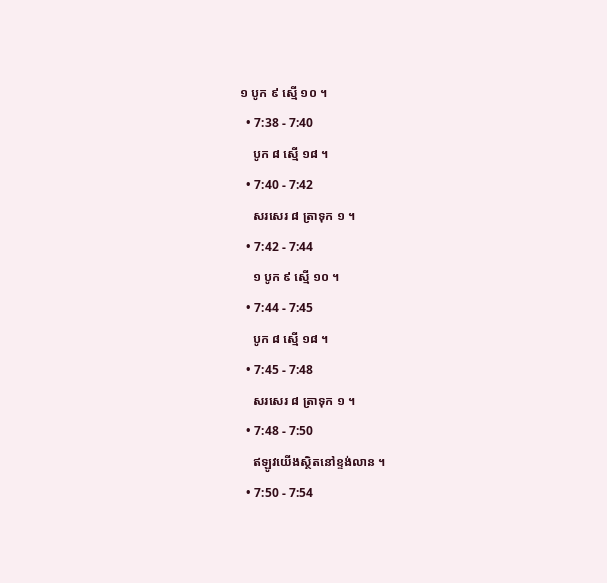១ បូក ៩ ស្មើ ១០ ។
  • 7:38 - 7:40
    បូក ៨ ស្មើ ១៨ ។
  • 7:40 - 7:42
    សរសេរ ៨ ត្រាទុក ១ ។
  • 7:42 - 7:44
    ១ បូក ៩ ស្មើ ១០ ។
  • 7:44 - 7:45
    បូក ៨ ស្មើ ១៨ ។
  • 7:45 - 7:48
    សរសេរ ៨ ត្រាទុក ១ ។
  • 7:48 - 7:50
    ឥឡូវយើងស្ថិតនៅខ្ទង់លាន ។
  • 7:50 - 7:54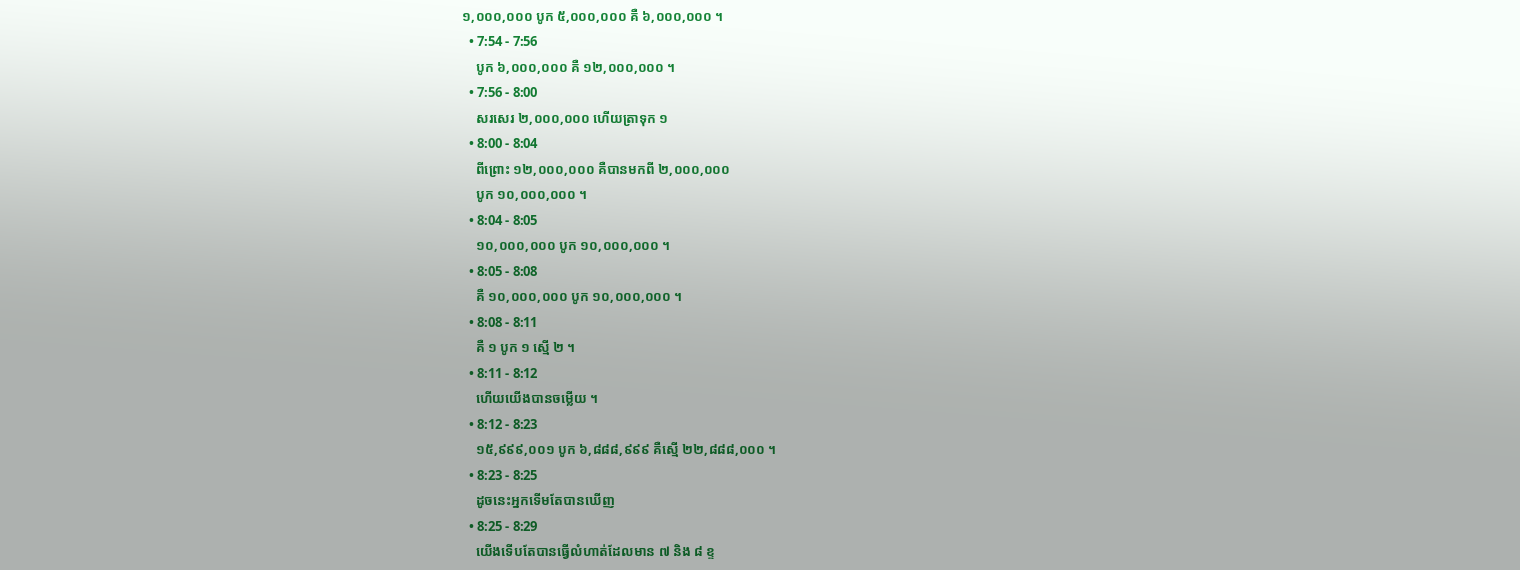១,០០០,០០០ បូក ៥,០០០,០០០ គឺ ៦,០០០,០០០ ។
  • 7:54 - 7:56
    បូក ៦,០០០,០០០ គឺ ១២,០០០,០០០ ។
  • 7:56 - 8:00
    សរសេរ ២,០០០,០០០ ហើយត្រាទុក ១
  • 8:00 - 8:04
    ពីព្រោះ ១២,០០០,០០០ គឺបានមកពី ២,០០០,០០០
    បូក ១០,០០០,០០០ ។
  • 8:04 - 8:05
    ១០,០០០,០០០ បូក ១០,០០០,០០០ ។
  • 8:05 - 8:08
    គឺ ១០,០០០,០០០ បូក ១០,០០០,០០០ ។
  • 8:08 - 8:11
    គឺ ១ បូក ១ ស្មើ ២ ។
  • 8:11 - 8:12
    ហើយយើងបានចម្លើយ ។
  • 8:12 - 8:23
    ១៥,៩៩៩,០០១ បូក ៦,៨៨៨,៩៩៩ គឺស្មើ ២២,៨៨៨,០០០ ។
  • 8:23 - 8:25
    ដូចនេះអ្នកទើមតែបានឃើញ
  • 8:25 - 8:29
    យើងទើបតែបានធ្វើលំហាត់ដែលមាន ៧ និង ៨ ខ្ទ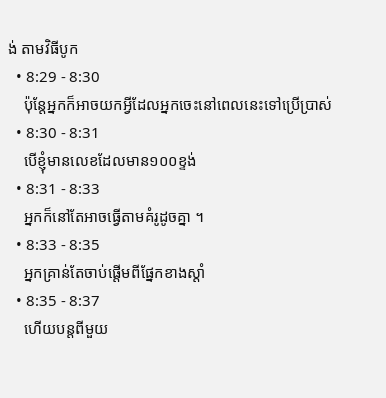ង់ តាមវិធីបូក
  • 8:29 - 8:30
    ប៉ុន្តែអ្នកក៏អាចយកអ្វីដែលអ្នកចេះនៅពេលនេះទៅប្រើប្រាស់
  • 8:30 - 8:31
    បើខ្ញុំមានលេខដែលមាន១០០ខ្ទង់
  • 8:31 - 8:33
    អ្នកក៏នៅតែអាចធ្វើតាមគំរូដូចគ្នា ។
  • 8:33 - 8:35
    អ្នកគ្រាន់តែចាប់ផ្តើមពីផ្នែកខាងស្តាំ
  • 8:35 - 8:37
    ហើយបន្តពីមួយ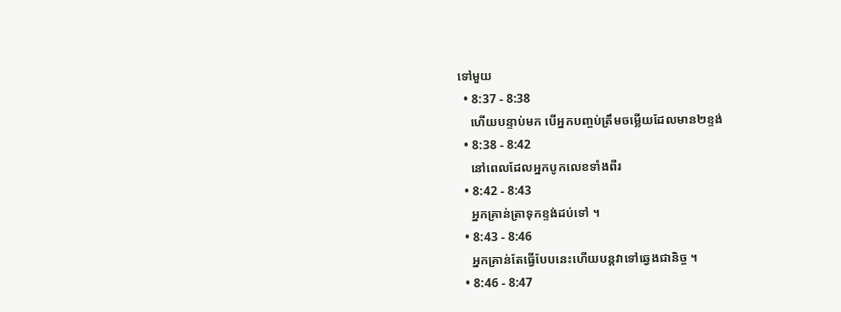ទៅមួយ
  • 8:37 - 8:38
    ហើយបន្ទាប់មក បើអ្នកបញ្ចប់ត្រឹមចម្លើយដែលមាន២ខ្ទង់
  • 8:38 - 8:42
    នៅពេលដែលអ្នកបូកលេខទាំងពីរ
  • 8:42 - 8:43
    អ្នកគ្រាន់ត្រាទុកខ្ទង់ដប់ទៅ ។
  • 8:43 - 8:46
    អ្នកគ្រាន់តែធ្វើបែបនេះហើយបន្តវាទៅឆ្វេងជានិច្ច ។
  • 8:46 - 8:47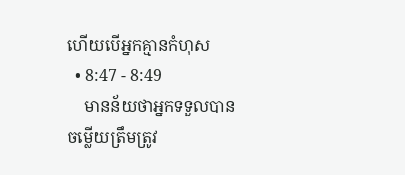ហើយបើអ្នកគ្មានកំហុស
  • 8:47 - 8:49
    មានន័យថាអ្នកទទួលបានចម្លើយត្រឹមត្រូវ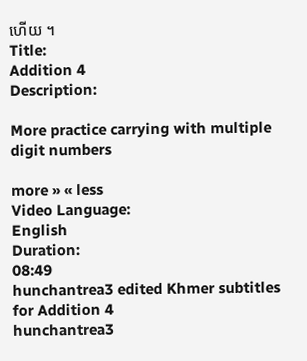ហើយ ។
Title:
Addition 4
Description:

More practice carrying with multiple digit numbers

more » « less
Video Language:
English
Duration:
08:49
hunchantrea3 edited Khmer subtitles for Addition 4
hunchantrea3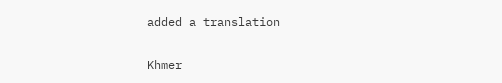added a translation

Khmer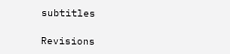subtitles

Revisions